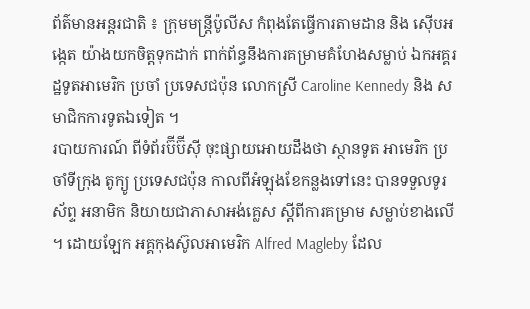ព័ត៌មានអន្តរជាតិ ៖ ក្រុមមន្រ្តីប៉ូលីស កំពុងតែធ្វើការតាមដាន និង ស៊ើបអង្កេត យ៉ាងយកចិត្តទុកដាក់ ពាក់ព័ន្ធនឹងការគម្រាមគំហែងសម្លាប់ ឯកអគ្គរដ្ឋទូតអាមេរិក ប្រចាំ ប្រទេសជប៉ុន លោកស្រី Caroline Kennedy និង សមាជិកការទូតឯទៀត ។
របាយការណ៍ ពីទំព័រប៊ីប៊ីស៊ី ចុះផ្សាយអោយដឹងថា ស្ថានទូត អាមេរិក ប្រចាំទីក្រុង តូក្យូ ប្រទេសជប៉ុន កាលពីអំឡុងខែកន្លងទៅនេះ បានទទួលទូរស័ព្ទ អនាមិក និយាយជាភាសាអង់គ្លេស ស្តីពីការគម្រាម សម្លាប់ខាងលើ ។ ដោយឡែក អគ្គកុងស៊ូលអាមេរិក Alfred Magleby ដែល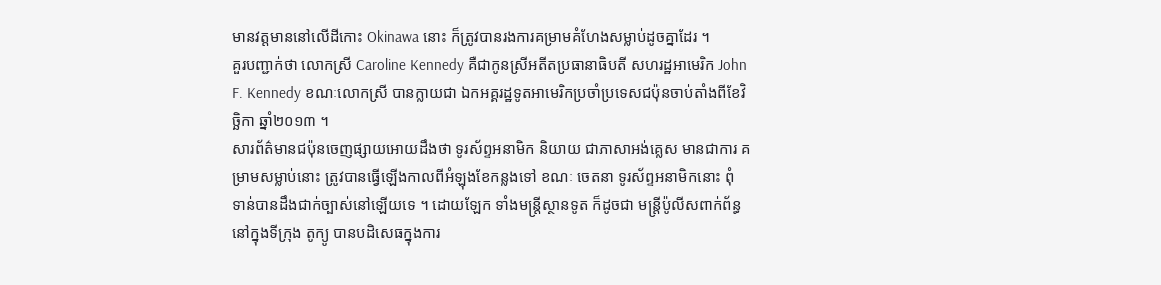មានវត្តមាននៅលើដីកោះ Okinawa នោះ ក៏ត្រូវបានរងការគម្រាមគំហែងសម្លាប់ដូចគ្នាដែរ ។
គួរបញ្ជាក់ថា លោកស្រី Caroline Kennedy គឺជាកូនស្រីអតីតប្រធានាធិបតី សហរដ្ឋអាមេរិក John F. Kennedy ខណៈលោកស្រី បានក្លាយជា ឯកអគ្គរដ្ឋទូតអាមេរិកប្រចាំប្រទេសជប៉ុនចាប់តាំងពីខែវិច្ឆិកា ឆ្នាំ២០១៣ ។
សារព័ត៌មានជប៉ុនចេញផ្សាយអោយដឹងថា ទូរស័ព្ទអនាមិក និយាយ ជាភាសាអង់គ្លេស មានជាការ គម្រាមសម្លាប់នោះ ត្រូវបានធ្វើឡើងកាលពីអំឡុងខែកន្លងទៅ ខណៈ ចេតនា ទូរស័ព្ទអនាមិកនោះ ពុំ ទាន់បានដឹងជាក់ច្បាស់នៅឡើយទេ ។ ដោយឡែក ទាំងមន្រ្តីស្ថានទូត ក៏ដូចជា មន្រ្តីប៉ូលីសពាក់ព័ន្ធ នៅក្នុងទីក្រុង តូក្យូ បានបដិសេធក្នុងការ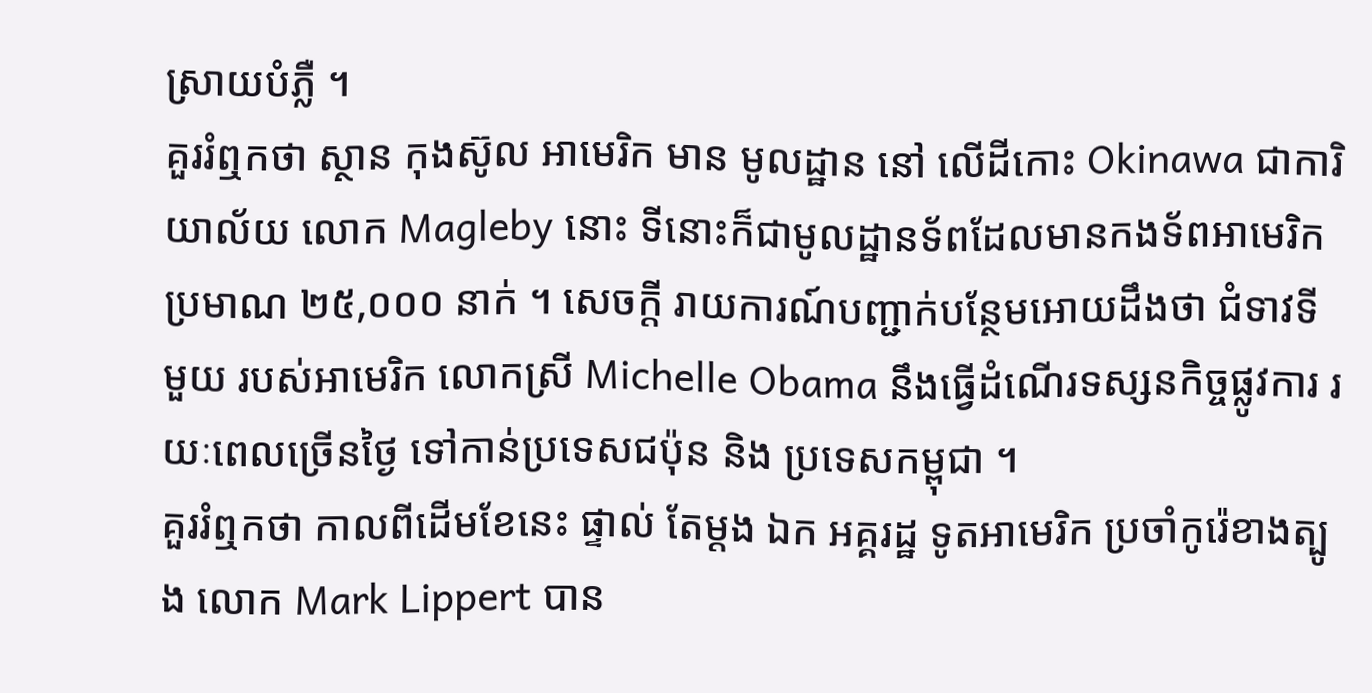ស្រាយបំភ្លឺ ។
គួររំឮកថា ស្ថាន កុងស៊ូល អាមេរិក មាន មូលដ្ឋាន នៅ លើដីកោះ Okinawa ជាការិយាល័យ លោក Magleby នោះ ទីនោះក៏ជាមូលដ្ឋានទ័ពដែលមានកងទ័ពអាមេរិក ប្រមាណ ២៥,០០០ នាក់ ។ សេចក្តី រាយការណ៍បញ្ជាក់បន្ថែមអោយដឹងថា ជំទាវទីមួយ របស់អាមេរិក លោកស្រី Michelle Obama នឹងធ្វើដំណើរទស្សនកិច្ចផ្លូវការ រយៈពេលច្រើនថ្ងៃ ទៅកាន់ប្រទេសជប៉ុន និង ប្រទេសកម្ពុជា ។
គួររំឮកថា កាលពីដើមខែនេះ ផ្ទាល់ តែម្តង ឯក អគ្គរដ្ឋ ទូតអាមេរិក ប្រចាំកូរ៉េខាងត្បូង លោក Mark Lippert បាន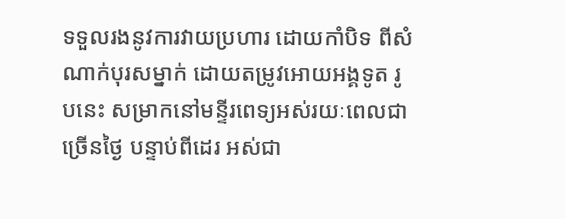ទទួលរងនូវការវាយប្រហារ ដោយកាំបិទ ពីសំណាក់បុរសម្នាក់ ដោយតម្រូវអោយអង្គទូត រូបនេះ សម្រាកនៅមន្ទីរពេទ្យអស់រយៈពេលជាច្រើនថ្ងៃ បន្ទាប់ពីដេរ អស់ជា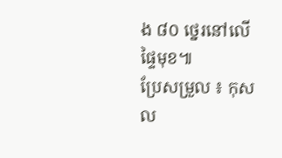ង ៨០ ថ្នេរនៅលើផ្ទៃមុខ៕
ប្រែសម្រួល ៖ កុសល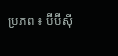ប្រភព ៖ ប៊ីប៊ីស៊ី